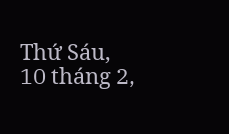Thứ Sáu, 10 tháng 2,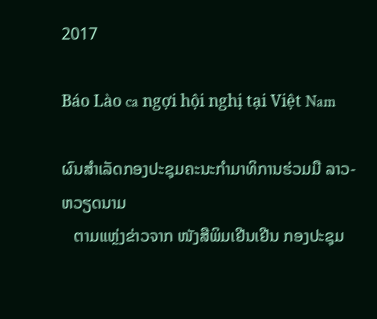2017

Báo Lào ca ngợi hội nghị tại Việt Nam

ຜົນສຳເລັດກອງປະຊຸມຄະນະກຳມາທິການຮ່ວມມື ລາວ-ຫວຽດນາມ
   ຕາມແຫຼ່ງຂ່າວຈາກ ໜັງສືພິມເຢີນເຢີນ ກອງປະຊຸມ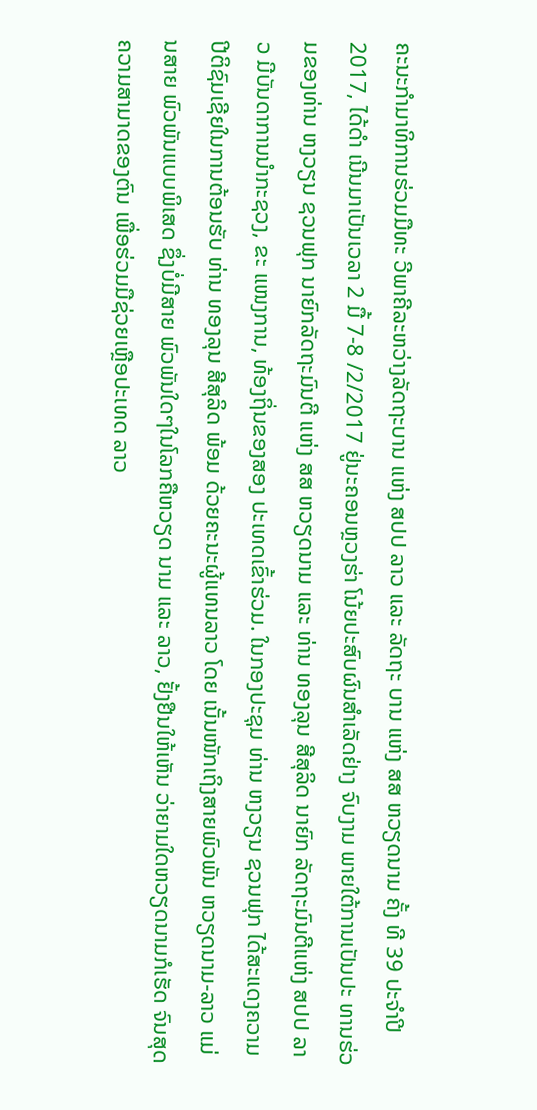ຄະນະກຳມາທິການຮ່ວມມືທະ ວີພາຄີລະຫວ່າງລັດຖະບານ ແຫ່ງ ສປປ ລາວ ແລະ ລັດຖະ ບານ ແຫ່ງ ສສ ຫວຽດນາມ ຄັ້ງ ທີ 39 ປະຈຳປີ 2017, ໄດ້ດຳ ເນີນມາເປັນເວລາ 2 ມື້ 7-8 /2/2017 ຢູ່ນະຄອນຫຼວງຮ່າ ໂນ້ຍປະສົບຜົນສຳເລັດຢ່າງ ຈົບງາມ ພາຍໃຕ້ການເປັນປະ ທານຮ່ວມຂອງທ່ານ ຫງວຽນ ຊວນຟຸກ ນາຍົກລັດຖະມົນຕີ ແຫ່ງ ສສ ຫວຽດນາມ ແລະ ທ່ານ ທອງລຸນ ສີສຸລິດ ນາຍົກ ລັດຖະມົນຕີແຫ່ງ ສປປ ລາວ ມີບັນດາການນຳກະຊວງ, ຂະ ແໜງການ, ທ້ອງຖິ່ນຂອງສອງ ປະເທດເຂົ້າຮ່ວມ. ໃນກອງປະຊຸມ ທ່ານ ຫງວຽນ ຊວນຟຸກ ໄດ້ສະແດງຄວາມ ປີຕິຊົມເຊີຍໃນການຕ້ອນຮັບ ທ່ານ ທອງລຸນ ສີສຸລິດ ພ້ອມ ດ້ວຍຄະນະຜູ້ແທນລາວ ໂດຍ ເນັ້ນໜັກເຖິງສາຍພົວພັນ ຫວຽດນາມ-ລາວ ແມ່ນສາຍ ພົວພັນແບບພິເສດ ຊຶ່ງບໍ່ມີສາຍ ພົວພັນໃດໆໃນໂລກຄືຫວຽດ ນາມ ແລະ ລາວ, ຢັ້ງຢືນໃຫ້ເຫັນ ວ່າຍາມໃດຫວຽດນາມກໍເຮັດ ຈົນສຸດຄວາມສາມາດຂອງຕົນ ເພື່ອຮ່ວມມືຊ່ວຍເຫຼືອປະເທດ ລາວ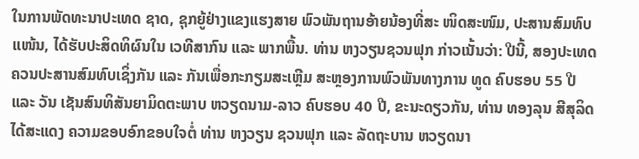ໃນການພັດທະນາປະເທດ ຊາດ, ຊຸກຍູ້ຢ່າງແຂງແຮງສາຍ ພົວພັນຖານອ້າຍນ້ອງທີ່ສະ ໜິດສະໜົມ, ປະສານສົມທົບ ແໜ້ນ, ໄດ້ຮັບປະສິດທິຜົນໃນ ເວທີສາກົນ ແລະ ພາກພື້ນ. ທ່ານ ຫງວຽນຊວນຟຸກ ກ່າວເນັ້ນວ່າ: ປີນີ້, ສອງປະເທດ ຄວນປະສານສົມທົບເຊິ່ງກັນ ແລະ ກັນເພື່ອກະກຽມສະເຫຼີມ ສະຫຼອງການພົວພັນທາງການ ທູດ ຄົບຮອບ 55 ປີ ແລະ ວັນ ເຊັນສົນທິສັນຍາມິດຕະພາບ ຫວຽດນາມ-ລາວ ຄົບຮອບ 40 ປີ, ຂະນະດຽວກັນ, ທ່ານ ທອງລຸນ ສີສຸລິດ ໄດ້ສະແດງ ຄວາມຂອບອົກຂອບໃຈຕໍ່ ທ່ານ ຫງວຽນ ຊວນຟຸກ ແລະ ລັດຖະບານ ຫວຽດນາ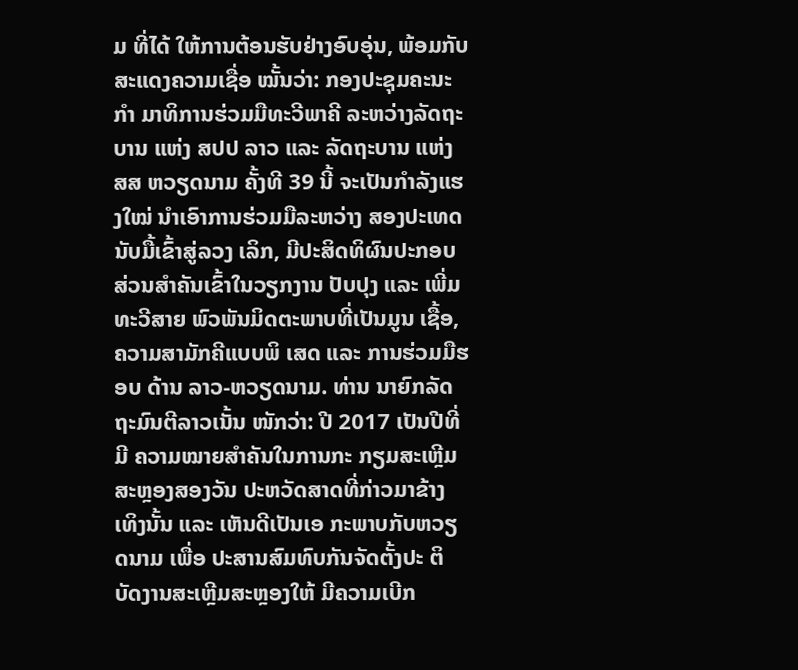ມ ທີ່ໄດ້ ໃຫ້ການຕ້ອນຮັບຢ່າງອົບອຸ່ນ, ພ້ອມກັບສະແດງຄວາມເຊື່ອ ໝັ້ນວ່າ: ກອງປະຊຸມຄະນະກຳ ມາທິການຮ່ວມມືທະວີພາຄີ ລະຫວ່າງລັດຖະບານ ແຫ່ງ ສປປ ລາວ ແລະ ລັດຖະບານ ແຫ່ງ ສສ ຫວຽດນາມ ຄັ້ງທີ 39 ນີ້ ຈະເປັນກຳລັງແຮງໃໝ່ ນຳເອົາການຮ່ວມມືລະຫວ່າງ ສອງປະເທດ ນັບມື້ເຂົ້າສູ່ລວງ ເລິກ, ມີປະສິດທິຜົນປະກອບ ສ່ວນສຳຄັນເຂົ້າໃນວຽກງານ ປັບປຸງ ແລະ ເພີ່ມທະວີສາຍ ພົວພັນມິດຕະພາບທີ່ເປັນມູນ ເຊື້ອ, ຄວາມສາມັກຄີແບບພິ ເສດ ແລະ ການຮ່ວມມືຮອບ ດ້ານ ລາວ-ຫວຽດນາມ. ທ່ານ ນາຍົກລັດຖະມົນຕີລາວເນັ້ນ ໜັກວ່າ: ປີ 2017 ເປັນປີທີ່ມີ ຄວາມໝາຍສຳຄັນໃນການກະ ກຽມສະເຫຼີມສະຫຼອງສອງວັນ ປະຫວັດສາດທີ່ກ່າວມາຂ້າງ ເທິງນັ້ນ ແລະ ເຫັນດີເປັນເອ ກະພາບກັບຫວຽດນາມ ເພື່ອ ປະສານສົມທົບກັນຈັດຕັ້ງປະ ຕິບັດງານສະເຫຼີມສະຫຼອງໃຫ້ ມີຄວາມເບີກ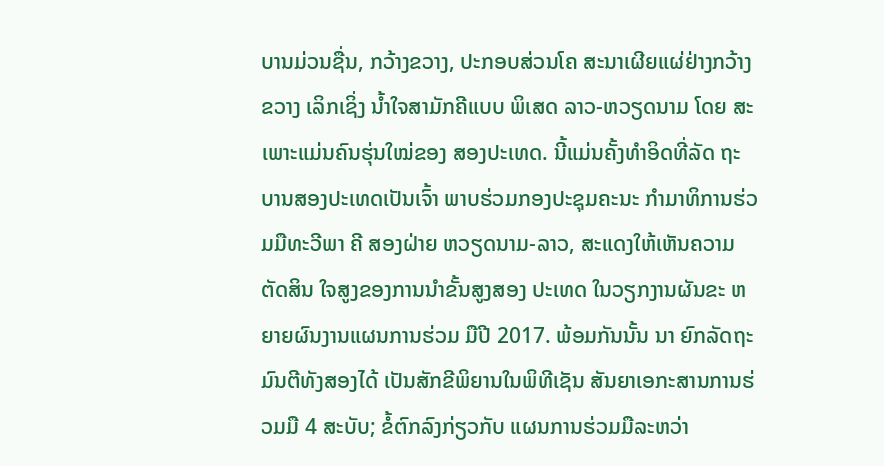ບານມ່ວນຊື່ນ, ກວ້າງຂວາງ, ປະກອບສ່ວນໂຄ ສະນາເຜີຍແຜ່ຢ່າງກວ້າງຂວາງ ເລິກເຊິ່ງ ນ້ຳໃຈສາມັກຄີແບບ ພິເສດ ລາວ-ຫວຽດນາມ ໂດຍ ສະເພາະແມ່ນຄົນຮຸ່ນໃໝ່ຂອງ ສອງປະເທດ. ນີ້ແມ່ນຄັ້ງທຳອິດທີ່ລັດ ຖະບານສອງປະເທດເປັນເຈົ້າ ພາບຮ່ວມກອງປະຊຸມຄະນະ ກຳມາທິການຮ່ວມມືທະວີພາ ຄີ ສອງຝ່າຍ ຫວຽດນາມ-ລາວ, ສະແດງໃຫ້ເຫັນຄວາມຕັດສິນ ໃຈສູງຂອງການນຳຂັ້ນສູງສອງ ປະເທດ ໃນວຽກງານຜັນຂະ ຫຍາຍຜົນງານແຜນການຮ່ວມ ມືປີ 2017. ພ້ອມກັນນັ້ນ ນາ ຍົກລັດຖະມົນຕີທັງສອງໄດ້ ເປັນສັກຂີພິຍານໃນພິທີເຊັນ ສັນຍາເອກະສານການຮ່ວມມື 4 ສະບັບ; ຂໍ້ຕົກລົງກ່ຽວກັບ ແຜນການຮ່ວມມືລະຫວ່າ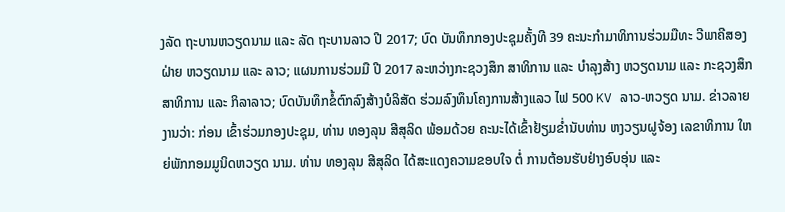ງລັດ ຖະບານຫວຽດນາມ ແລະ ລັດ ຖະບານລາວ ປີ 2017; ບົດ ບັນທຶກກອງປະຊຸມຄັ້ງທີ 39 ຄະນະກຳມາທິການຮ່ວມມືທະ ວີພາຄີສອງຝ່າຍ ຫວຽດນາມ ແລະ ລາວ; ແຜນການຮ່ວມມື ປີ 2017 ລະຫວ່າງກະຊວງສຶກ ສາທິການ ແລະ ບຳລຸງສ້າງ ຫວຽດນາມ ແລະ ກະຊວງສຶກ ສາທິການ ແລະ ກິລາລາວ; ບົດບັນທຶກຂໍ້ຕົກລົງສ້າງບໍລິສັດ ຮ່ວມລົງທຶນໂຄງການສ້າງແລວ ໄຟ 500 KV ລາວ-ຫວຽດ ນາມ. ຂ່າວລາຍງານວ່າ: ກ່ອນ ເຂົ້າຮ່ວມກອງປະຊຸມ, ທ່ານ ທອງລຸນ ສີສຸລິດ ພ້ອມດ້ວຍ ຄະນະໄດ້ເຂົ້າຢ້ຽມຂ່ຳນັບທ່ານ ຫງວຽນຝູຈ້ອງ ເລຂາທິການ ໃຫຍ່ພັກກອມມູນິດຫວຽດ ນາມ. ທ່ານ ທອງລຸນ ສີສຸລິດ ໄດ້ສະແດງຄວາມຂອບໃຈ ຕໍ່ ການຕ້ອນຮັບຢ່າງອົບອຸ່ນ ແລະ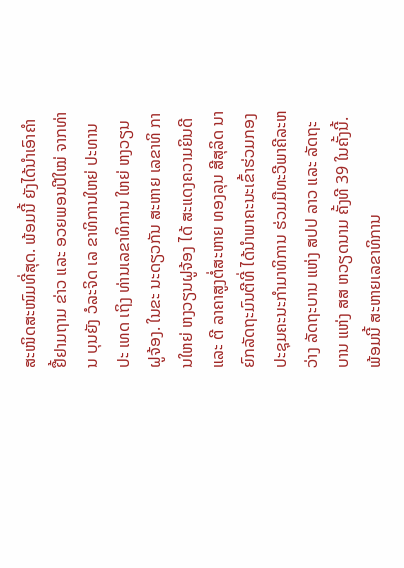ສະໜິດສະໜົມທີ່ສຸດ. ພ້ອມນີ້ ຍັງໄດ້ນຳເອົາຄຳຢື້ຢາມຖາມ ຂ່າວ ແລະ ອວຍພອນປີໃໝ່ ຈາກທ່ານ ບຸນຍັງ ວໍລະຈິດ ເລ ຂາທິການໃຫຍ່ ປະທານປະ ເທດ ເຖິງ ທ່ານເລຂາທິການ ໃຫຍ່ ຫງວຽນຝູຈ້ອງ. ໃນຂະ ນະດຽວກັນ ສະຫາຍ ເລຂາທິ ການໃຫຍ່ ຫງວຽນຝູຈ້ອງ ໄດ້ ສະແດງຄວາມຍິນດີ ແລະ ຕີ ລາຄາສູງຕໍ່ສະຫາຍ ທອງລຸນ ສີສຸລິດ ນາຍົກລັດຖະມົນຕີທີ່ ໄດ້ນຳພາຄະນະເຂົ້າຮ່ວມກອງ ປະຊຸມຄະນະກຳມາທິການ ຮ່ວມມືທະວີພາຄີລະຫວ່າງ ລັດຖະບານ ແຫ່ງ ສປປ ລາວ ແລະ ລັດຖະບານ ແຫ່ງ ສສ ຫວຽດນາມ ຄັ້ງທີ 39 ໃນຄັ້ງນີ້. ພ້ອມນີ້ ສະຫາຍເລຂາທິການ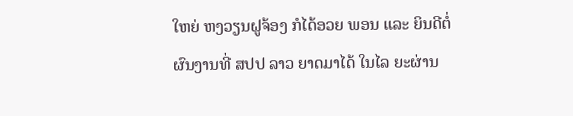ໃຫຍ່ ຫງວຽນຝູຈ້ອງ ກໍໄດ້ອວຍ ພອນ ແລະ ຍິນດີຕໍ່ຜົນງານທີ່ ສປປ ລາວ ຍາດມາໄດ້ ໃນໄລ ຍະຜ່ານ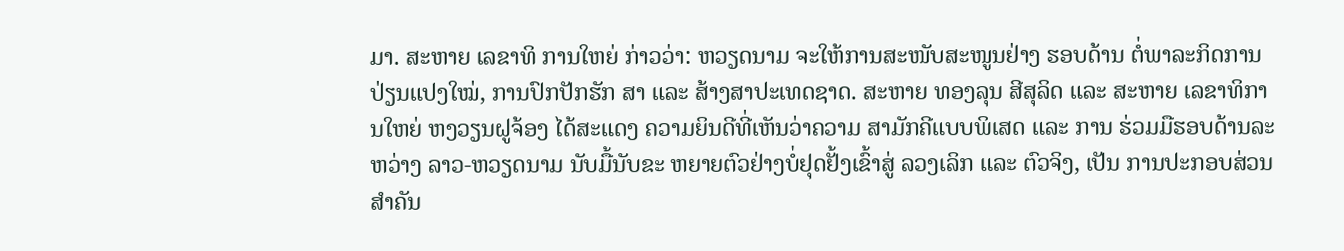ມາ. ສະຫາຍ ເລຂາທິ ການໃຫຍ່ ກ່າວວ່າ: ຫວຽດນາມ ຈະໃຫ້ການສະໜັບສະໜູນຢ່າງ ຮອບດ້ານ ຕໍ່ພາລະກິດການ ປ່ຽນແປງໃໝ່, ການປົກປັກຮັກ ສາ ແລະ ສ້າງສາປະເທດຊາດ. ສະຫາຍ ທອງລຸນ ສີສຸລິດ ແລະ ສະຫາຍ ເລຂາທິການໃຫຍ່ ຫງວຽນຝູຈ້ອງ ໄດ້ສະແດງ ຄວາມຍິນດີທີ່ເຫັນວ່າຄວາມ ສາມັກຄີແບບພິເສດ ແລະ ການ ຮ່ວມມືຮອບດ້ານລະຫວ່າງ ລາວ-ຫວຽດນາມ ນັບມື້ນັບຂະ ຫຍາຍຕົວຢ່າງບໍ່ຢຸດຢັ້ງເຂົ້າສູ່ ລວງເລິກ ແລະ ຕົວຈິງ, ເປັນ ການປະກອບສ່ວນສຳຄັນ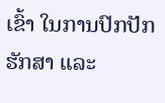ເຂົ້າ ໃນການປົກປັກຮັກສາ ແລະ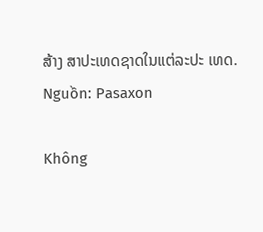ສ້າງ ສາປະເທດຊາດໃນແຕ່ລະປະ ເທດ.
Nguồn: Pasaxon

Không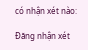có nhận xét nào:

Đăng nhận xét